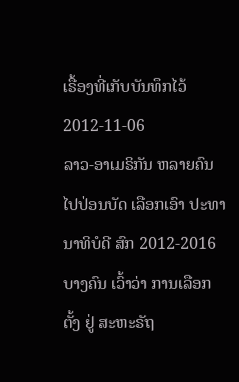ເຣື້ອງທີ່ເກັບບັນທຶກໄວ້
2012-11-06
ລາວ-ອາເມຣິກັນ ຫລາຍຄົນ ໄປປ່ອນບັດ ເລືອກເອົາ ປະທານາທິບໍດີ ສົກ 2012-2016 ບາງຄົນ ເວົ້າວ່າ ການເລືອກຕັ້ງ ຢູ່ ສະຫະຣັຖ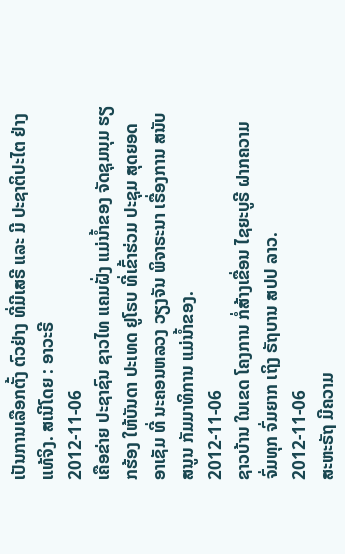ເປັນການເລືອກຕັ້ງ ຕົວຢ່າງ ທີ່ມີເສຣີ ແລະ ມີ ປະຊາຕິປະໄຕ ຢ່າງແທ້ຈິງ. ສເນີໂດຍ : ອາວະຣີ
2012-11-06
ເຄືອຂ່າຍ ປະຊາຊົນ ຊາວໄທ ແຄມຝັ່ງ ແມ່ນໍ້າຂອງ ຈັດຊຸມນຸມ ຮຽກຮ້ອງ ໃຫ້ບັນດາ ປະເທດ ຢູໂຣບ ທີ່ເຂົ້າຮ່ວມ ປະຊຸມ ສຸດຍອດ ອາເຊັມ ທີ່ ນະຄອນຫລວງ ວຽງຈັນ ພິຈາຣະນາ ເຣື່ອງການ ສນັບສນູນ ກັມມາທິການ ແມ່ນໍ້າຂອງ.
2012-11-06
ຊາວບ້ານ ໃນເຂດ ໂຄງການ ກໍ່ສ້າງເຂື່ອນ ໄຊຍະບູຣີ ຝາກຄວາມ ຈົ່ມທຸກ ຈົ່ມຍາກ ເຖິງ ຣັຖບານ ສປປ ລາວ.
2012-11-06
ສະຫະຣັຖ ມີຄວາມ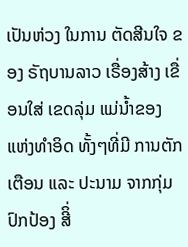ເປັນຫ່ວງ ໃນການ ຕັດສີນໃຈ ຂອງ ຣັຖບານລາວ ເຣື່ອງສ້າງ ເຂື່ອນໃສ່ ເຂດລຸ່ມ ແມ່ນ້ຳຂອງ ແຫ່ງທຳອິດ ທັ້ງໆທີ່ມີ ການຕັກເຕືອນ ແລະ ປະນາມ ຈາກກຸ່ມ ປົກປ້ອງ ສີິ່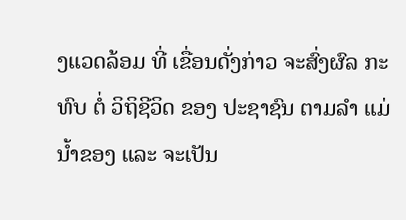ງແວດລ້ອມ ທີ່ ເຂື່ອນດັ່ງກ່າວ ຈະສົ່ງຜົລ ກະທົບ ຕໍ່ ວິຖິຊີວິດ ຂອງ ປະຊາຊົນ ຕາມລຳ ແມ່ນ້ຳຂອງ ແລະ ຈະເປັນ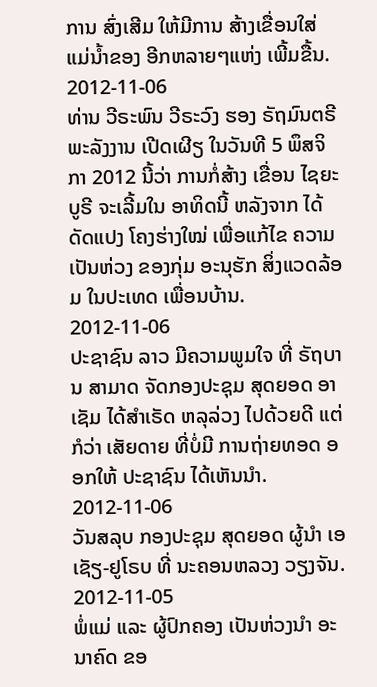ການ ສົ່ງເສີມ ໃຫ້ມີການ ສ້າງເຂື່ອນໃສ່ ແມ່ນ້ຳຂອງ ອີກຫລາຍໆແຫ່ງ ເພີ້ມຂື້ນ.
2012-11-06
ທ່ານ ວີຣະພົນ ວີຣະວົງ ຮອງ ຣັຖມົນຕຣີ ພະລັງງານ ເປີດເຜີຽ ໃນວັນທີ 5 ພຶສຈິກາ 2012 ນີ້ວ່າ ການກໍ່ສ້າງ ເຂື່ອນ ໄຊຍະບູຣີ ຈະເລີ້ມໃນ ອາທິດນີ້ ຫລັງຈາກ ໄດ້ດັດແປງ ໂຄງຮ່າງໃໝ່ ເພື່ອແກ້ໄຂ ຄວາມເປັນຫ່ວງ ຂອງກຸ່ມ ອະນຸຮັກ ສິ່ງແວດລ້ອມ ໃນປະເທດ ເພື່ອນບ້ານ.
2012-11-06
ປະຊາຊົນ ລາວ ມີຄວາມພູມໃຈ ທີ່ ຣັຖບານ ສາມາດ ຈັດກອງປະຊຸມ ສຸດຍອດ ອາເຊັມ ໄດ້ສຳເຣັດ ຫລຸລ່ວງ ໄປດ້ວຍດີ ແຕ່ກໍວ່າ ເສັຍດາຍ ທີ່ບໍ່ມີ ການຖ່າຍທອດ ອອກໃຫ້ ປະຊາຊົນ ໄດ້ເຫັນນໍາ.
2012-11-06
ວັນສລຸບ ກອງປະຊຸມ ສຸດຍອດ ຜູ້ນໍາ ເອເຊັຽ-ຢູໂຣບ ທີ່ ນະຄອນຫລວງ ວຽງຈັນ.
2012-11-05
ພໍ່ແມ່ ແລະ ຜູ້ປົກຄອງ ເປັນຫ່ວງນຳ ອະນາຄົດ ຂອ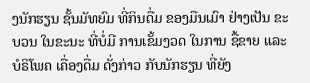ງນັກຮຽນ ຊັ້ນມັທຍົມ ທີ່ກິນດື່ມ ຂອງມືນເມົາ ຢ່າງເປັນ ຂະບວນ ໃນຂະນະ ທີ່ບໍ່ມີ ການເຂັ້ມງວດ ໃນການ ຊື້ຂາຍ ແລະ ບໍຣິໂພຄ ເຄື່ອງດື່ມ ດັ່ງກ່າວ ກັບນັກຮຽນ ທີ່ຍັງ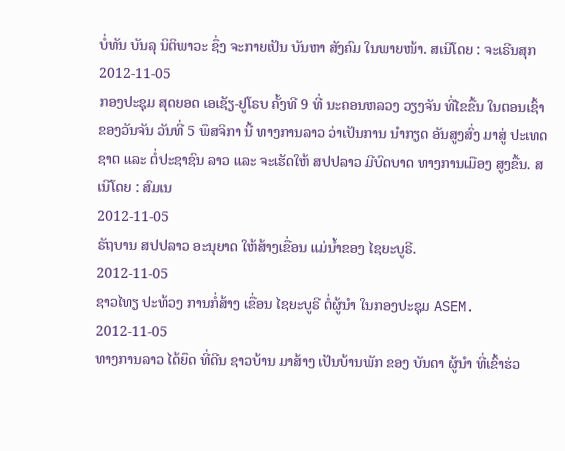ບໍ່ທັນ ບັນລຸ ນິຕິພາວະ ຊຶ່ງ ຈະກາຍເປັນ ບັນຫາ ສັງຄົມ ໃນພາຍໜ້າ. ສເນີໂດຍ : ຈະເຣີນສຸກ
2012-11-05
ກອງປະຊຸມ ສຸດຍອດ ເອເຊັຽ-ຢູໂຣບ ຄັ້ງທີ 9 ທີ່ ນະຄອນຫລວງ ວຽງຈັນ ທີ່ໄຂຂື້ນ ໃນຕອນເຊົ້າ ຂອງວັນຈັນ ວັນທີ່ 5 ພຶສຈິກາ ນີ້ ທາງການລາວ ວ່າເປັນການ ນໍາກຽດ ອັນສູງສົ່ງ ມາສູ່ ປະເທດຊາຕ ແລະ ຕໍ່ປະຊາຊົນ ລາວ ແລະ ຈະເຮັດໃຫ້ ສປປລາວ ມີບົດບາດ ທາງການເມືອງ ສູງຂື້ນ. ສເນີໂດຍ : ສົມເນ
2012-11-05
ຣັຖບານ ສປປລາວ ອະນຸຍາດ ໃຫ້ສ້າງເຂື່ອນ ແມ່ນ້ຳຂອງ ໄຊຍະບູຣີ.
2012-11-05
ຊາວໄທຽ ປະທ້ວງ ການກໍ່ສ້າງ ເຂື່ອນ ໄຊຍະບູຣີ ຕໍ່ຜູ້ນໍາ ໃນກອງປະຊຸມ ASEM.
2012-11-05
ທາງການລາວ ໄດ້ຍຶດ ທີ່ດີນ ຊາວບ້ານ ມາສ້າງ ເປັນບ້ານພັກ ຂອງ ບັນດາ ຜູ້ນຳ ທີ່ເຂົ້າຮ່ວ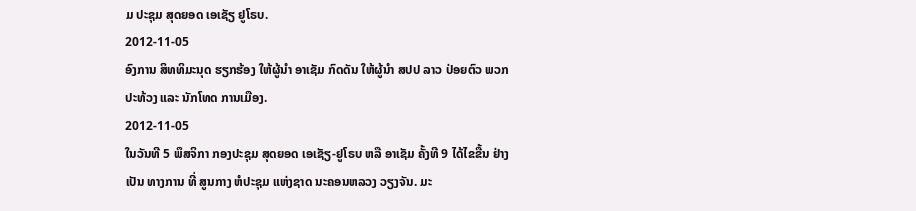ມ ປະຊຸມ ສຸດຍອດ ເອເຊັຽ ຢູໂຣບ.
2012-11-05
ອົງການ ສິທທິມະນຸດ ຮຽກຮ້ອງ ໃຫ້ຜູ້ນໍາ ອາເຊັມ ກົດດັນ ໃຫ້ຜູ້ນໍາ ສປປ ລາວ ປ່ອຍຕົວ ພວກປະທ້ວງ ແລະ ນັກໂທດ ການເມືອງ.
2012-11-05
ໃນວັນທີ 5 ພຶສຈິກາ ກອງປະຊຸມ ສຸດຍອດ ເອເຊັຽ-ຢູໂຣບ ຫລື ອາເຊັມ ຄັ້ງທີ 9 ໄດ້ໄຂຂື້ນ ຢ່າງເປັນ ທາງການ ທີ່ ສູນກາງ ຫໍປະຊຸມ ແຫ່ງຊາດ ນະຄອນຫລວງ ວຽງຈັນ. ມະ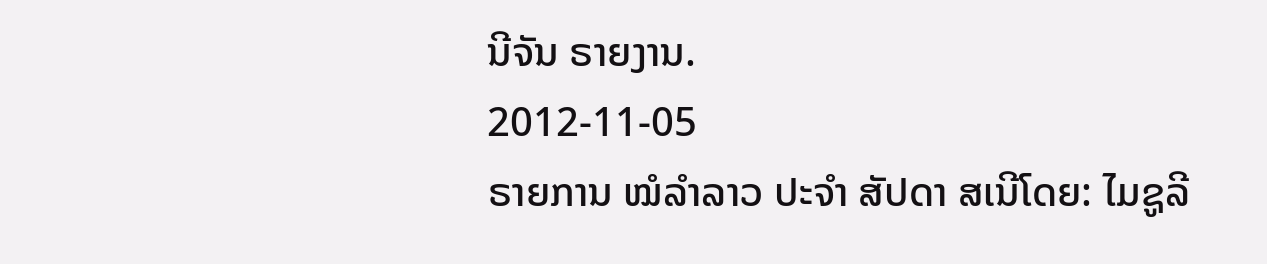ນີຈັນ ຣາຍງານ.
2012-11-05
ຣາຍການ ໝໍລຳລາວ ປະຈຳ ສັປດາ ສເນີໂດຍ: ໄມຊູລີ